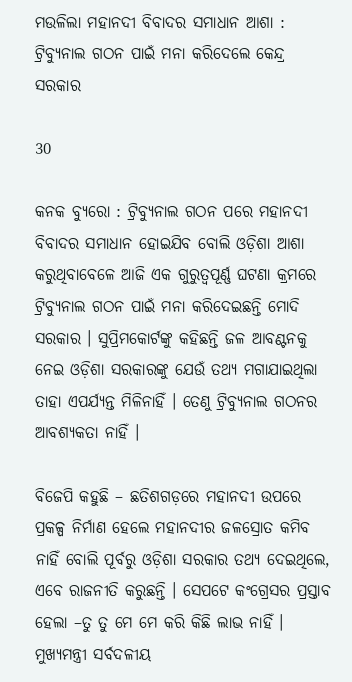ମଉଳିଲା ମହାନଦୀ ବିବାଦର ସମାଧାନ ଆଶା : ଟ୍ରିବ୍ୟୁନାଲ ଗଠନ ପାଇଁ ମନା କରିଦେଲେ କେନ୍ଦ୍ର ସରକାର

30

କନକ ବ୍ୟୁରୋ : ଟ୍ରିବ୍ୟୁନାଲ ଗଠନ ପରେ ମହାନଦୀ ବିବାଦର ସମାଧାନ ହୋଇଯିବ ବୋଲି ଓଡ଼ିଶା ଆଶା କରୁଥିବାବେଳେ ଆଜି ଏକ ଗୁରୁତ୍ୱପୂର୍ଣ୍ଣ ଘଟଣା କ୍ରମରେ ଟ୍ରିବ୍ୟୁନାଲ ଗଠନ ପାଇଁ ମନା କରିଦେଇଛନ୍ତି ମୋଦି ସରକାର । ସୁପ୍ରିମକୋର୍ଟଙ୍କୁ କହିଛନ୍ତି ଜଳ ଆବଣ୍ଟନକୁ ନେଇ ଓଡ଼ିଶା ସରକାରଙ୍କୁ ଯେଉଁ ତଥ୍ୟ ମଗାଯାଇଥିଲା ତାହା ଏପର୍ଯ୍ୟନ୍ତ ମିଳିନାହିଁ । ତେଣୁ ଟ୍ରିବ୍ୟୁନାଲ ଗଠନର ଆବଶ୍ୟକତା ନାହିଁ ।

ବିଜେପି କହୁଛି – ଛତିଶଗଡ଼ରେ ମହାନଦୀ ଉପରେ ପ୍ରକଳ୍ପ ନିର୍ମାଣ ହେଲେ ମହାନଦୀର ଜଳସ୍ରୋତ କମିବ ନାହିଁ ବୋଲି ପୂର୍ବରୁ ଓଡ଼ିଶା ସରକାର ତଥ୍ୟ ଦେଇଥିଲେ, ଏବେ ରାଜନୀତି କରୁଛନ୍ତି । ସେପଟେ କଂଗ୍ରେସର ପ୍ରସ୍ତାବ ହେଲା –ତୁ ତୁ ମେ ମେ କରି କିଛି ଲାଭ ନାହିଁ । ମୁଖ୍ୟମନ୍ତ୍ରୀ ସର୍ବଦଳୀୟ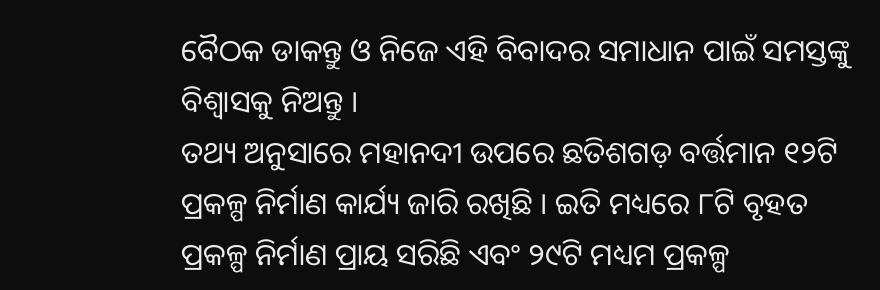ବୈଠକ ଡାକନ୍ତୁ ଓ ନିଜେ ଏହି ବିବାଦର ସମାଧାନ ପାଇଁ ସମସ୍ତଙ୍କୁ ବିଶ୍ୱାସକୁ ନିଅନ୍ତୁ ।
ତଥ୍ୟ ଅନୁସାରେ ମହାନଦୀ ଉପରେ ଛତିଶଗଡ଼ ବର୍ତ୍ତମାନ ୧୨ଟି ପ୍ରକଳ୍ପ ନିର୍ମାଣ କାର୍ଯ୍ୟ ଜାରି ରଖିଛି । ଇତି ମଧ୍ୟରେ ୮ଟି ବୃହତ ପ୍ରକଳ୍ପ ନିର୍ମାଣ ପ୍ରାୟ ସରିଛି ଏବଂ ୨୯ଟି ମଧ୍ୟମ ପ୍ରକଳ୍ପ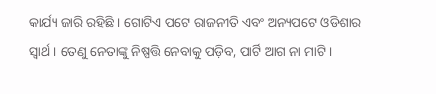କାର୍ଯ୍ୟ ଜାରି ରହିଛି । ଗୋଟିଏ ପଟେ ରାଜନୀତି ଏବଂ ଅନ୍ୟପଟେ ଓଡିଶାର ସ୍ୱାର୍ଥ । ତେଣୁ ନେତାଙ୍କୁ ନିଷ୍ପତ୍ତି ନେବାକୁ ପଡ଼ିବ, ପାର୍ଟି ଆଗ ନା ମାଟି ।